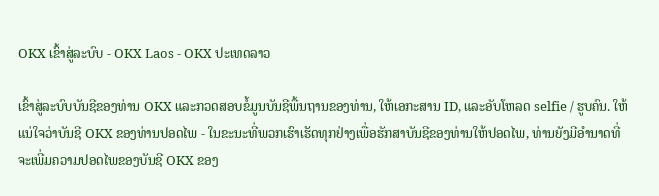OKX ເຂົ້າສູ່ລະບົບ - OKX Laos - OKX ປະເທດລາວ

ເຂົ້າສູ່ລະບົບບັນຊີຂອງທ່ານ OKX ແລະກວດສອບຂໍ້ມູນບັນຊີພື້ນຖານຂອງທ່ານ, ໃຫ້ເອກະສານ ID, ແລະອັບໂຫລດ selfie / ຮູບຄົນ. ໃຫ້ແນ່ໃຈວ່າບັນຊີ OKX ຂອງທ່ານປອດໄພ - ໃນຂະນະທີ່ພວກເຮົາເຮັດທຸກຢ່າງເພື່ອຮັກສາບັນຊີຂອງທ່ານໃຫ້ປອດໄພ, ທ່ານຍັງມີອໍານາດທີ່ຈະເພີ່ມຄວາມປອດໄພຂອງບັນຊີ OKX ຂອງ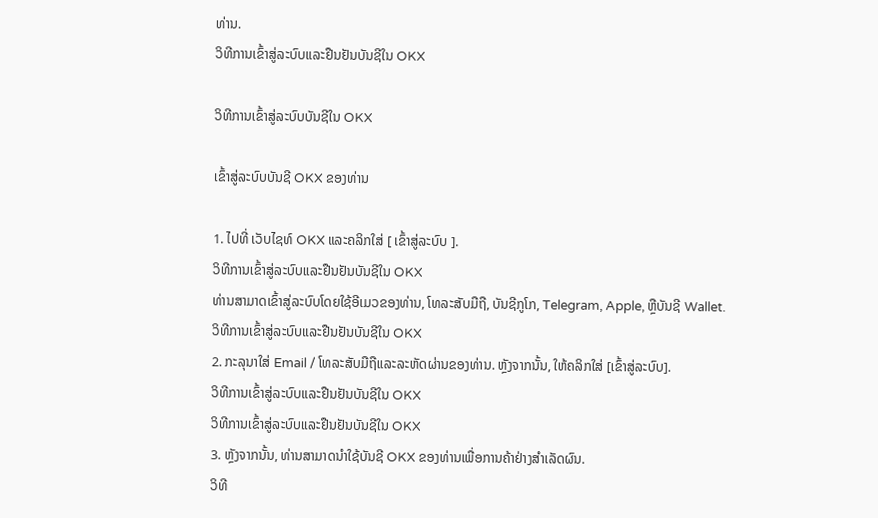ທ່ານ.
ວິທີການເຂົ້າສູ່ລະບົບແລະຢືນຢັນບັນຊີໃນ OKX

ວິທີການເຂົ້າສູ່ລະບົບບັນຊີໃນ OKX

ເຂົ້າສູ່ລະບົບບັນຊີ OKX ຂອງທ່ານ

1. ໄປທີ່ ເວັບໄຊທ໌ OKX ແລະຄລິກໃສ່ [ ເຂົ້າສູ່ລະບົບ ].
ວິທີການເຂົ້າສູ່ລະບົບແລະຢືນຢັນບັນຊີໃນ OKX
ທ່ານສາມາດເຂົ້າສູ່ລະບົບໂດຍໃຊ້ອີເມວຂອງທ່ານ, ໂທລະສັບມືຖື, ບັນຊີກູໂກ, Telegram, Apple, ຫຼືບັນຊີ Wallet.
ວິທີການເຂົ້າສູ່ລະບົບແລະຢືນຢັນບັນຊີໃນ OKX
2. ກະລຸນາໃສ່ Email / ໂທລະສັບມືຖືແລະລະຫັດຜ່ານຂອງທ່ານ. ຫຼັງຈາກນັ້ນ, ໃຫ້ຄລິກໃສ່ [ເຂົ້າສູ່ລະບົບ].
ວິທີການເຂົ້າສູ່ລະບົບແລະຢືນຢັນບັນຊີໃນ OKX
ວິທີການເຂົ້າສູ່ລະບົບແລະຢືນຢັນບັນຊີໃນ OKX
3. ຫຼັງຈາກນັ້ນ, ທ່ານສາມາດນໍາໃຊ້ບັນຊີ OKX ຂອງທ່ານເພື່ອການຄ້າຢ່າງສໍາເລັດຜົນ.
ວິທີ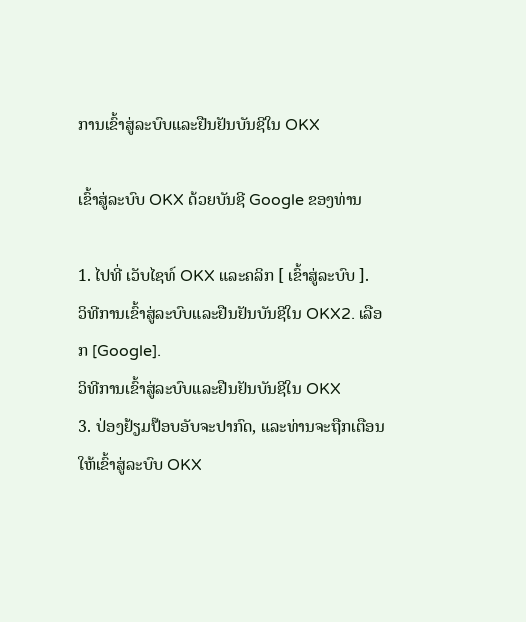ການເຂົ້າສູ່ລະບົບແລະຢືນຢັນບັນຊີໃນ OKX

ເຂົ້າສູ່ລະບົບ OKX ດ້ວຍບັນຊີ Google ຂອງທ່ານ

1. ໄປທີ່ ເວັບໄຊທ໌ OKX ແລະຄລິກ [ ເຂົ້າສູ່ລະບົບ ].
ວິທີການເຂົ້າສູ່ລະບົບແລະຢືນຢັນບັນຊີໃນ OKX2. ເລືອກ [Google].
ວິທີການເຂົ້າສູ່ລະບົບແລະຢືນຢັນບັນຊີໃນ OKX
3. ປ່ອງຢ້ຽມປ໊ອບອັບຈະປາກົດ, ແລະທ່ານຈະຖືກເຕືອນໃຫ້ເຂົ້າສູ່ລະບົບ OKX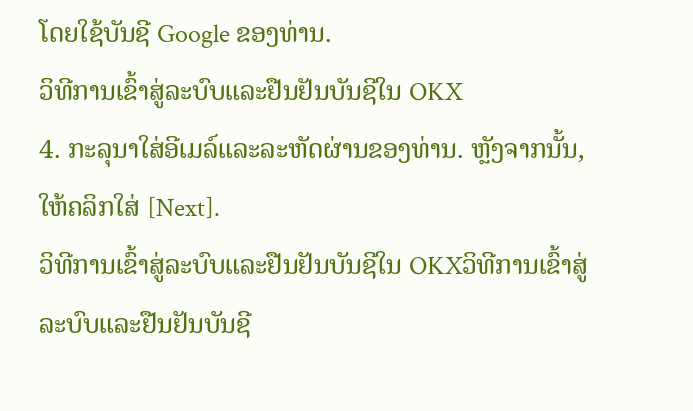ໂດຍໃຊ້ບັນຊີ Google ຂອງທ່ານ.
ວິທີການເຂົ້າສູ່ລະບົບແລະຢືນຢັນບັນຊີໃນ OKX
4. ກະລຸນາໃສ່ອີເມລ໌ແລະລະຫັດຜ່ານຂອງທ່ານ. ຫຼັງຈາກນັ້ນ, ໃຫ້ຄລິກໃສ່ [Next].
ວິທີການເຂົ້າສູ່ລະບົບແລະຢືນຢັນບັນຊີໃນ OKXວິທີການເຂົ້າສູ່ລະບົບແລະຢືນຢັນບັນຊີ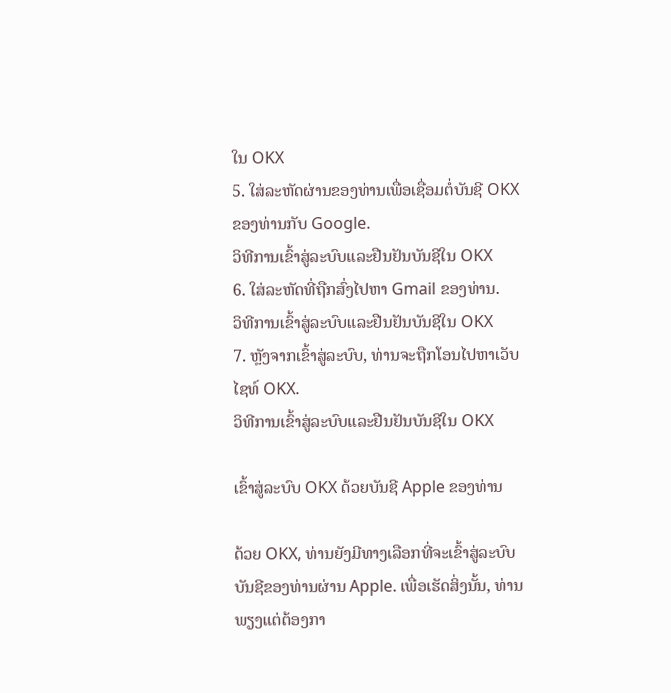ໃນ OKX
5. ໃສ່ລະຫັດຜ່ານຂອງທ່ານເພື່ອເຊື່ອມຕໍ່ບັນຊີ OKX ຂອງທ່ານກັບ Google.
ວິທີການເຂົ້າສູ່ລະບົບແລະຢືນຢັນບັນຊີໃນ OKX
6. ໃສ່ລະຫັດທີ່ຖືກສົ່ງໄປຫາ Gmail ຂອງທ່ານ.
ວິທີການເຂົ້າສູ່ລະບົບແລະຢືນຢັນບັນຊີໃນ OKX
7. ຫຼັງຈາກເຂົ້າສູ່ລະບົບ, ທ່ານຈະຖືກໂອນໄປຫາເວັບໄຊທ໌ OKX.
ວິທີການເຂົ້າສູ່ລະບົບແລະຢືນຢັນບັນຊີໃນ OKX

ເຂົ້າສູ່ລະບົບ OKX ດ້ວຍບັນຊີ Apple ຂອງທ່ານ

ດ້ວຍ OKX, ທ່ານຍັງມີທາງເລືອກທີ່ຈະເຂົ້າສູ່ລະບົບບັນຊີຂອງທ່ານຜ່ານ Apple. ເພື່ອເຮັດສິ່ງນັ້ນ, ທ່ານພຽງແຕ່ຕ້ອງກາ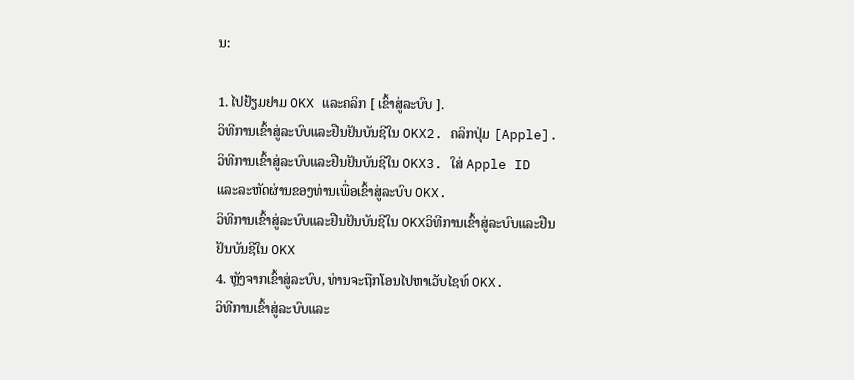ນ:

1. ໄປຢ້ຽມຢາມ OKX ແລະຄລິກ [ ເຂົ້າສູ່ລະບົບ ].
ວິທີການເຂົ້າສູ່ລະບົບແລະຢືນຢັນບັນຊີໃນ OKX2. ຄລິກປຸ່ມ [Apple].
ວິທີການເຂົ້າສູ່ລະບົບແລະຢືນຢັນບັນຊີໃນ OKX3. ໃສ່ Apple ID ແລະລະຫັດຜ່ານຂອງທ່ານເພື່ອເຂົ້າສູ່ລະບົບ OKX.
ວິທີການເຂົ້າສູ່ລະບົບແລະຢືນຢັນບັນຊີໃນ OKXວິທີການເຂົ້າສູ່ລະບົບແລະຢືນຢັນບັນຊີໃນ OKX
4. ຫຼັງຈາກເຂົ້າສູ່ລະບົບ, ທ່ານຈະຖືກໂອນໄປຫາເວັບໄຊທ໌ OKX.
ວິທີການເຂົ້າສູ່ລະບົບແລະ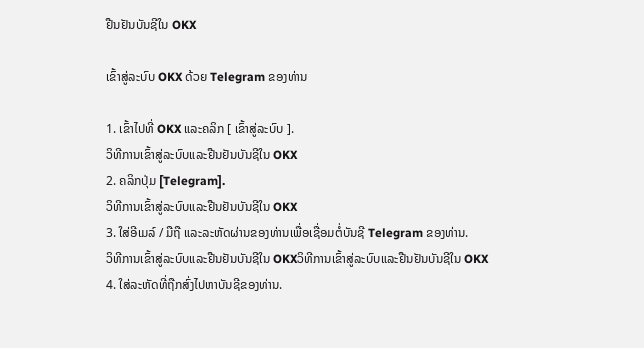ຢືນຢັນບັນຊີໃນ OKX

ເຂົ້າສູ່ລະບົບ OKX ດ້ວຍ Telegram ຂອງທ່ານ

1. ເຂົ້າໄປທີ່ OKX ແລະຄລິກ [ ເຂົ້າສູ່ລະບົບ ].
ວິທີການເຂົ້າສູ່ລະບົບແລະຢືນຢັນບັນຊີໃນ OKX
2. ຄລິກປຸ່ມ [Telegram].
ວິທີການເຂົ້າສູ່ລະບົບແລະຢືນຢັນບັນຊີໃນ OKX
3. ໃສ່ອີເມລ໌ / ມືຖື ແລະລະຫັດຜ່ານຂອງທ່ານເພື່ອເຊື່ອມຕໍ່ບັນຊີ Telegram ຂອງທ່ານ.
ວິທີການເຂົ້າສູ່ລະບົບແລະຢືນຢັນບັນຊີໃນ OKXວິທີການເຂົ້າສູ່ລະບົບແລະຢືນຢັນບັນຊີໃນ OKX
4. ໃສ່ລະຫັດທີ່ຖືກສົ່ງໄປຫາບັນຊີຂອງທ່ານ.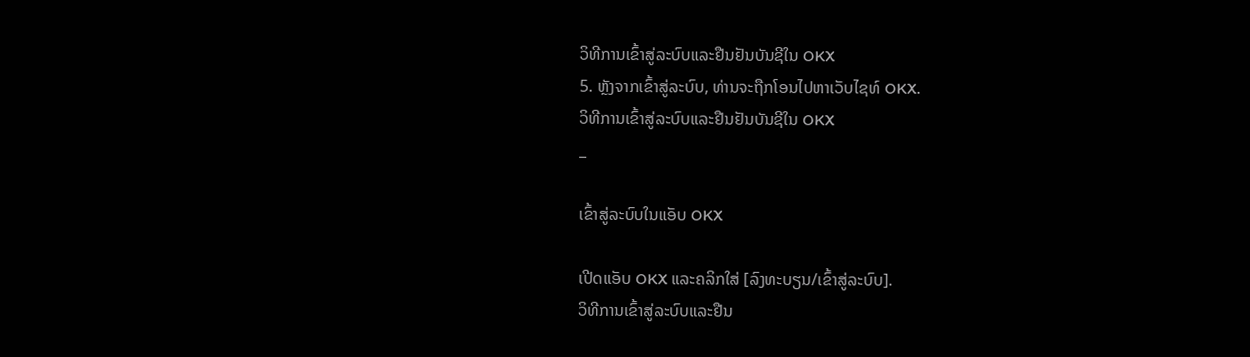ວິທີການເຂົ້າສູ່ລະບົບແລະຢືນຢັນບັນຊີໃນ OKX
5. ຫຼັງຈາກເຂົ້າສູ່ລະບົບ, ທ່ານຈະຖືກໂອນໄປຫາເວັບໄຊທ໌ OKX.
ວິທີການເຂົ້າສູ່ລະບົບແລະຢືນຢັນບັນຊີໃນ OKX
_

ເຂົ້າສູ່ລະບົບໃນແອັບ OKX

ເປີດແອັບ OKX ແລະຄລິກໃສ່ [ລົງທະບຽນ/ເຂົ້າສູ່ລະບົບ].
ວິທີການເຂົ້າສູ່ລະບົບແລະຢືນ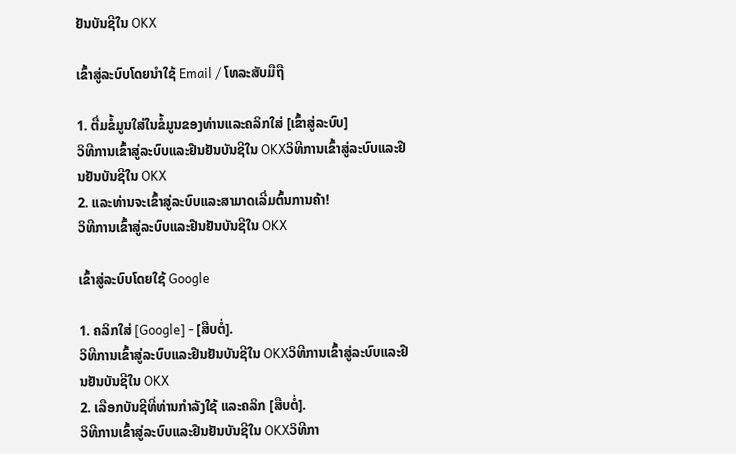ຢັນບັນຊີໃນ OKX

ເຂົ້າສູ່ລະບົບໂດຍນໍາໃຊ້ Email / ໂທລະສັບມືຖື

1. ຕື່ມຂໍ້ມູນໃສ່ໃນຂໍ້ມູນຂອງທ່ານແລະຄລິກໃສ່ [ເຂົ້າສູ່ລະບົບ]
ວິທີການເຂົ້າສູ່ລະບົບແລະຢືນຢັນບັນຊີໃນ OKXວິທີການເຂົ້າສູ່ລະບົບແລະຢືນຢັນບັນຊີໃນ OKX
2. ແລະທ່ານຈະເຂົ້າສູ່ລະບົບແລະສາມາດເລີ່ມຕົ້ນການຄ້າ!
ວິທີການເຂົ້າສູ່ລະບົບແລະຢືນຢັນບັນຊີໃນ OKX

ເຂົ້າສູ່ລະບົບໂດຍໃຊ້ Google

1. ຄລິກໃສ່ [Google] - [ສືບຕໍ່].
ວິທີການເຂົ້າສູ່ລະບົບແລະຢືນຢັນບັນຊີໃນ OKXວິທີການເຂົ້າສູ່ລະບົບແລະຢືນຢັນບັນຊີໃນ OKX
2. ເລືອກບັນຊີທີ່ທ່ານກຳລັງໃຊ້ ແລະຄລິກ [ສືບຕໍ່].
ວິທີການເຂົ້າສູ່ລະບົບແລະຢືນຢັນບັນຊີໃນ OKXວິທີກາ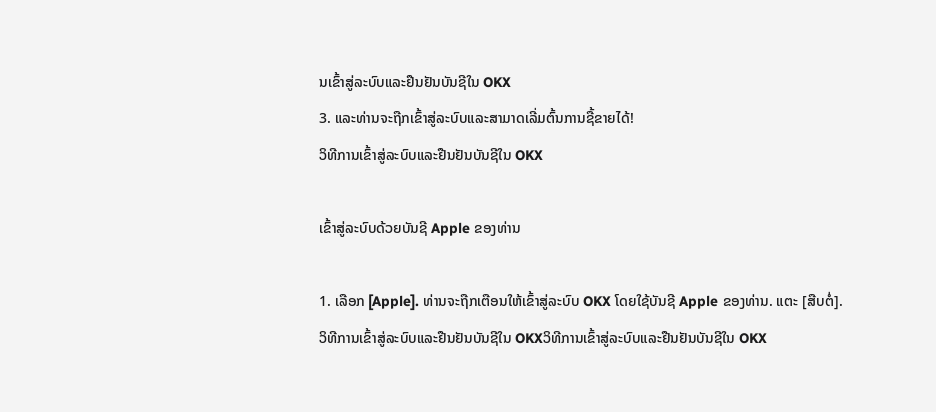ນເຂົ້າສູ່ລະບົບແລະຢືນຢັນບັນຊີໃນ OKX
3. ແລະທ່ານຈະຖືກເຂົ້າສູ່ລະບົບແລະສາມາດເລີ່ມຕົ້ນການຊື້ຂາຍໄດ້!
ວິທີການເຂົ້າສູ່ລະບົບແລະຢືນຢັນບັນຊີໃນ OKX

ເຂົ້າສູ່ລະບົບດ້ວຍບັນຊີ Apple ຂອງທ່ານ

1. ເລືອກ [Apple]. ທ່ານຈະຖືກເຕືອນໃຫ້ເຂົ້າສູ່ລະບົບ OKX ໂດຍໃຊ້ບັນຊີ Apple ຂອງທ່ານ. ແຕະ [ສືບຕໍ່].
ວິທີການເຂົ້າສູ່ລະບົບແລະຢືນຢັນບັນຊີໃນ OKXວິທີການເຂົ້າສູ່ລະບົບແລະຢືນຢັນບັນຊີໃນ OKX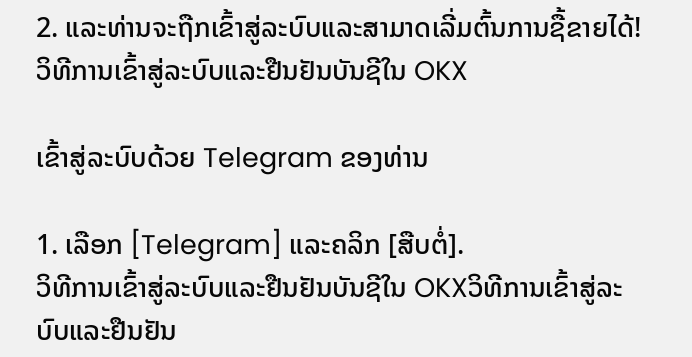2. ແລະທ່ານຈະຖືກເຂົ້າສູ່ລະບົບແລະສາມາດເລີ່ມຕົ້ນການຊື້ຂາຍໄດ້!
ວິທີການເຂົ້າສູ່ລະບົບແລະຢືນຢັນບັນຊີໃນ OKX

ເຂົ້າສູ່ລະບົບດ້ວຍ Telegram ຂອງທ່ານ

1. ເລືອກ [Telegram] ແລະຄລິກ [ສືບຕໍ່].
ວິທີການເຂົ້າສູ່ລະບົບແລະຢືນຢັນບັນຊີໃນ OKXວິທີການເຂົ້າສູ່ລະບົບແລະຢືນຢັນ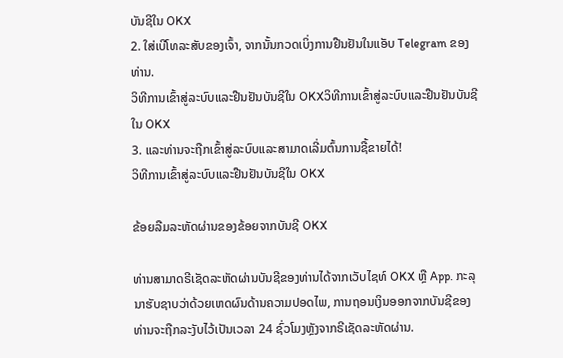ບັນຊີໃນ OKX
2. ໃສ່ເບີໂທລະສັບຂອງເຈົ້າ, ຈາກນັ້ນກວດເບິ່ງການຢືນຢັນໃນແອັບ Telegram ຂອງທ່ານ.
ວິທີການເຂົ້າສູ່ລະບົບແລະຢືນຢັນບັນຊີໃນ OKXວິທີການເຂົ້າສູ່ລະບົບແລະຢືນຢັນບັນຊີໃນ OKX
3. ແລະທ່ານຈະຖືກເຂົ້າສູ່ລະບົບແລະສາມາດເລີ່ມຕົ້ນການຊື້ຂາຍໄດ້!
ວິທີການເຂົ້າສູ່ລະບົບແລະຢືນຢັນບັນຊີໃນ OKX

ຂ້ອຍລືມລະຫັດຜ່ານຂອງຂ້ອຍຈາກບັນຊີ OKX

ທ່ານສາມາດຣີເຊັດລະຫັດຜ່ານບັນຊີຂອງທ່ານໄດ້ຈາກເວັບໄຊທ໌ OKX ຫຼື App. ກະລຸນາຮັບຊາບວ່າດ້ວຍເຫດຜົນດ້ານຄວາມປອດໄພ, ການຖອນເງິນອອກຈາກບັນຊີຂອງທ່ານຈະຖືກລະງັບໄວ້ເປັນເວລາ 24 ຊົ່ວໂມງຫຼັງຈາກຣີເຊັດລະຫັດຜ່ານ.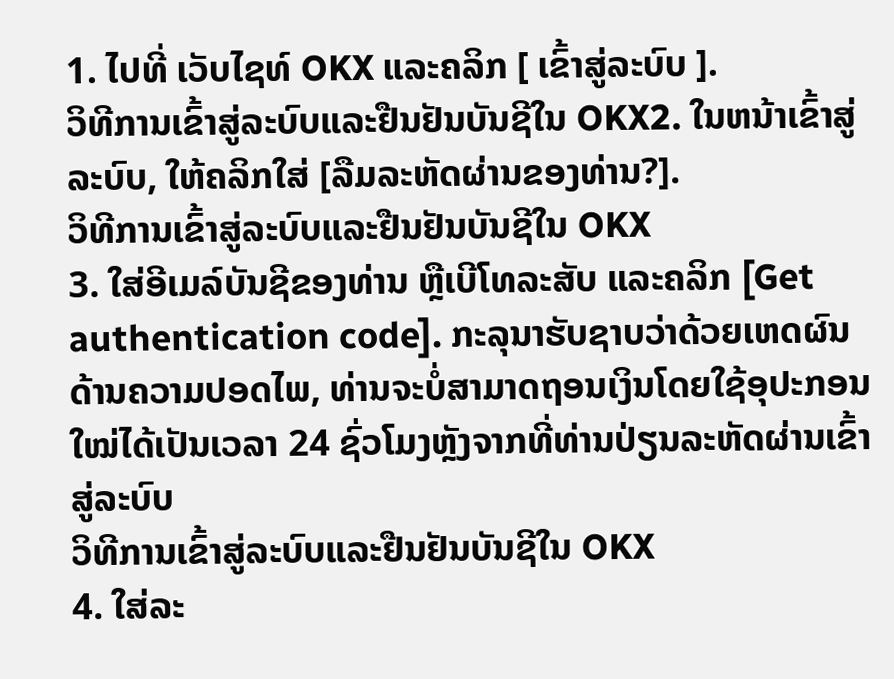1. ໄປທີ່ ເວັບໄຊທ໌ OKX ແລະຄລິກ [ ເຂົ້າສູ່ລະບົບ ].
ວິທີການເຂົ້າສູ່ລະບົບແລະຢືນຢັນບັນຊີໃນ OKX2. ໃນຫນ້າເຂົ້າສູ່ລະບົບ, ໃຫ້ຄລິກໃສ່ [ລືມລະຫັດຜ່ານຂອງທ່ານ?].
ວິທີການເຂົ້າສູ່ລະບົບແລະຢືນຢັນບັນຊີໃນ OKX
3. ໃສ່ອີເມລ໌ບັນຊີຂອງທ່ານ ຫຼືເບີໂທລະສັບ ແລະຄລິກ [Get authentication code]. ກະລຸນາຮັບຊາບວ່າດ້ວຍເຫດຜົນດ້ານຄວາມປອດໄພ, ທ່ານຈະບໍ່ສາມາດຖອນເງິນໂດຍໃຊ້ອຸປະກອນໃໝ່ໄດ້ເປັນເວລາ 24 ຊົ່ວໂມງຫຼັງຈາກທີ່ທ່ານປ່ຽນລະຫັດຜ່ານເຂົ້າສູ່ລະບົບ
ວິທີການເຂົ້າສູ່ລະບົບແລະຢືນຢັນບັນຊີໃນ OKX
4. ໃສ່ລະ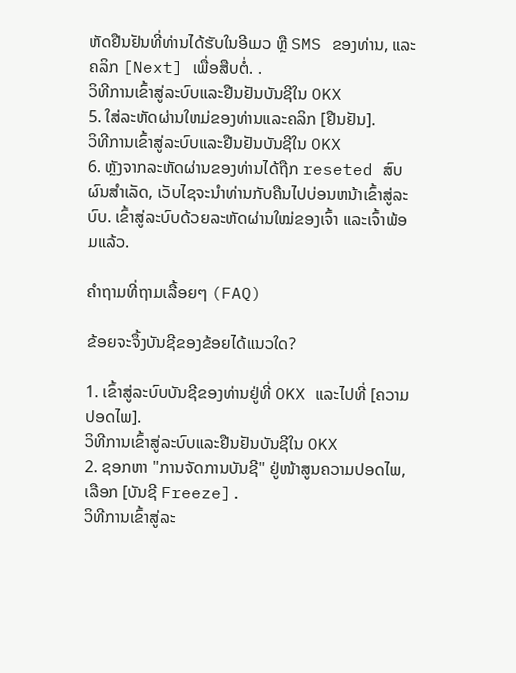ຫັດຢືນຢັນທີ່ທ່ານໄດ້ຮັບໃນອີເມວ ຫຼື SMS ຂອງທ່ານ, ແລະຄລິກ [Next] ເພື່ອສືບຕໍ່. .
ວິທີການເຂົ້າສູ່ລະບົບແລະຢືນຢັນບັນຊີໃນ OKX
5. ໃສ່ລະຫັດຜ່ານໃຫມ່ຂອງທ່ານແລະຄລິກ [ຢືນຢັນ].
ວິທີການເຂົ້າສູ່ລະບົບແລະຢືນຢັນບັນຊີໃນ OKX
6. ຫຼັງຈາກລະຫັດຜ່ານຂອງທ່ານໄດ້ຖືກ reseted ສົບຜົນສໍາເລັດ, ເວັບໄຊຈະນໍາທ່ານກັບຄືນໄປບ່ອນຫນ້າເຂົ້າສູ່ລະບົບ. ເຂົ້າສູ່ລະບົບດ້ວຍລະຫັດຜ່ານໃໝ່ຂອງເຈົ້າ ແລະເຈົ້າພ້ອມແລ້ວ.

ຄຳຖາມທີ່ຖາມເລື້ອຍໆ (FAQ)

ຂ້ອຍຈະຈຶ້ງບັນຊີຂອງຂ້ອຍໄດ້ແນວໃດ?

1. ເຂົ້າສູ່ລະບົບບັນຊີຂອງທ່ານຢູ່ທີ່ OKX ແລະໄປທີ່ [ຄວາມປອດໄພ].
ວິທີການເຂົ້າສູ່ລະບົບແລະຢືນຢັນບັນຊີໃນ OKX
2. ຊອກຫາ "ການຈັດການບັນຊີ" ຢູ່ໜ້າສູນຄວາມປອດໄພ, ເລືອກ [ບັນຊີ Freeze].
ວິທີການເຂົ້າສູ່ລະ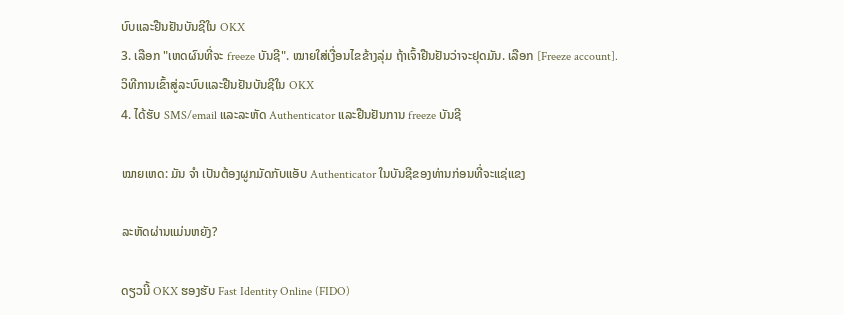ບົບແລະຢືນຢັນບັນຊີໃນ OKX
3. ເລືອກ "ເຫດຜົນທີ່ຈະ freeze ບັນຊີ". ໝາຍໃສ່ເງື່ອນໄຂຂ້າງລຸ່ມ ຖ້າເຈົ້າຢືນຢັນວ່າຈະຢຸດມັນ. ເລືອກ [Freeze account].
ວິທີການເຂົ້າສູ່ລະບົບແລະຢືນຢັນບັນຊີໃນ OKX
4. ໄດ້ຮັບ SMS/email ແລະລະຫັດ Authenticator ແລະຢືນຢັນການ freeze ບັນຊີ

ໝາຍເຫດ: ມັນ ຈຳ ເປັນຕ້ອງຜູກມັດກັບແອັບ Authenticator ໃນບັນຊີຂອງທ່ານກ່ອນທີ່ຈະແຊ່ແຂງ

ລະຫັດຜ່ານແມ່ນຫຍັງ?

ດຽວນີ້ OKX ຮອງຮັບ Fast Identity Online (FIDO)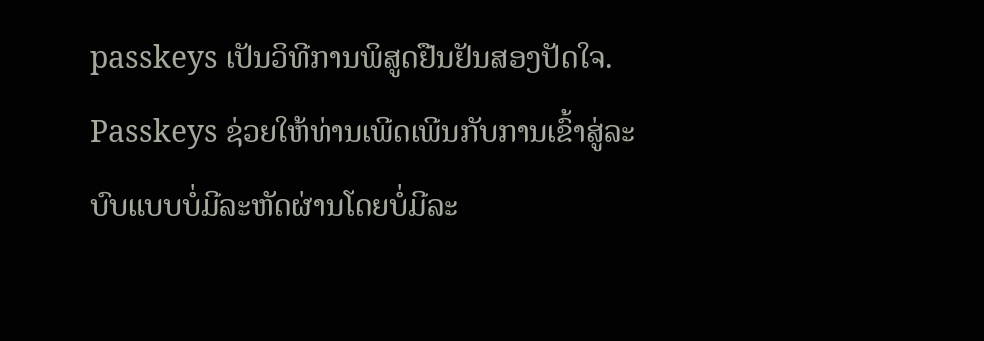passkeys ເປັນວິທີການພິສູດຢືນຢັນສອງປັດໃຈ. Passkeys ຊ່ວຍໃຫ້ທ່ານເພີດເພີນກັບການເຂົ້າສູ່ລະບົບແບບບໍ່ມີລະຫັດຜ່ານໂດຍບໍ່ມີລະ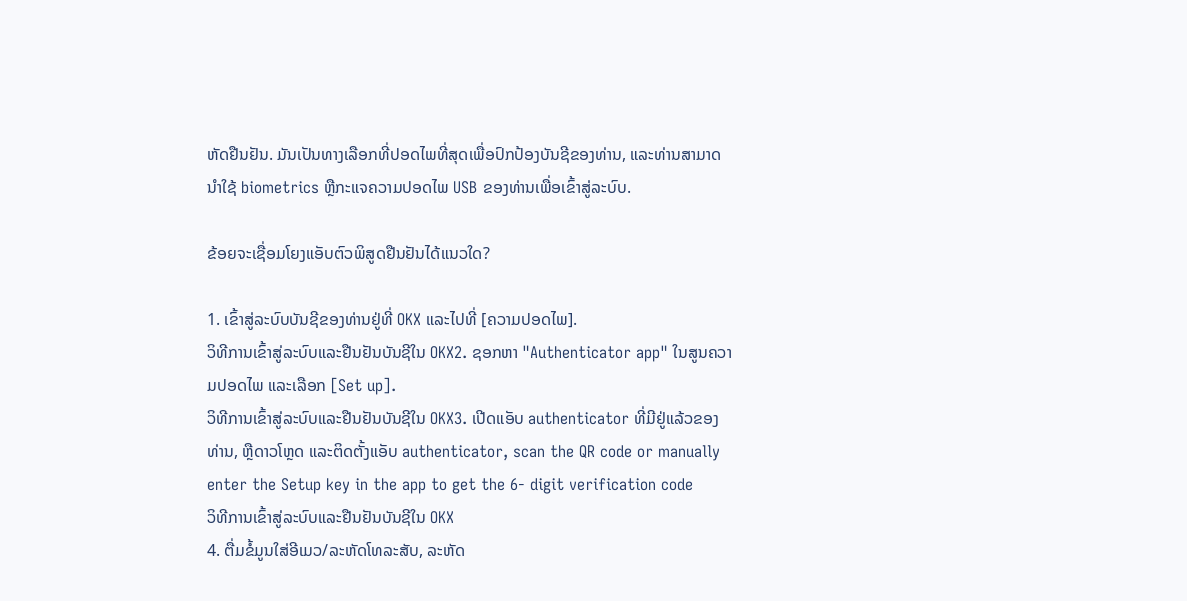ຫັດຢືນຢັນ. ມັນເປັນທາງເລືອກທີ່ປອດໄພທີ່ສຸດເພື່ອປົກປ້ອງບັນຊີຂອງທ່ານ, ແລະທ່ານສາມາດນໍາໃຊ້ biometrics ຫຼືກະແຈຄວາມປອດໄພ USB ຂອງທ່ານເພື່ອເຂົ້າສູ່ລະບົບ.

ຂ້ອຍຈະເຊື່ອມໂຍງແອັບຕົວພິສູດຢືນຢັນໄດ້ແນວໃດ?

1. ເຂົ້າສູ່ລະບົບບັນຊີຂອງທ່ານຢູ່ທີ່ OKX ແລະໄປທີ່ [ຄວາມປອດໄພ].
ວິທີການເຂົ້າສູ່ລະບົບແລະຢືນຢັນບັນຊີໃນ OKX2. ຊອກຫາ "Authenticator app" ໃນສູນຄວາມປອດໄພ ແລະເລືອກ [Set up].
ວິທີການເຂົ້າສູ່ລະບົບແລະຢືນຢັນບັນຊີໃນ OKX3. ເປີດແອັບ authenticator ທີ່ມີຢູ່ແລ້ວຂອງທ່ານ, ຫຼືດາວໂຫຼດ ແລະຕິດຕັ້ງແອັບ authenticator, scan the QR code or manually enter the Setup key in the app to get the 6- digit verification code
ວິທີການເຂົ້າສູ່ລະບົບແລະຢືນຢັນບັນຊີໃນ OKX
4. ຕື່ມຂໍ້ມູນໃສ່ອີເມວ/ລະຫັດໂທລະສັບ, ລະຫັດ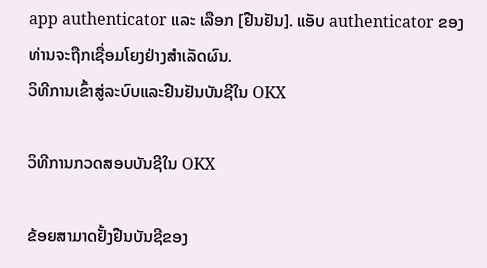app authenticator ແລະ ເລືອກ [ຢືນຢັນ]. ແອັບ authenticator ຂອງທ່ານຈະຖືກເຊື່ອມໂຍງຢ່າງສຳເລັດຜົນ.
ວິທີການເຂົ້າສູ່ລະບົບແລະຢືນຢັນບັນຊີໃນ OKX

ວິທີການກວດສອບບັນຊີໃນ OKX

ຂ້ອຍສາມາດຢັ້ງຢືນບັນຊີຂອງ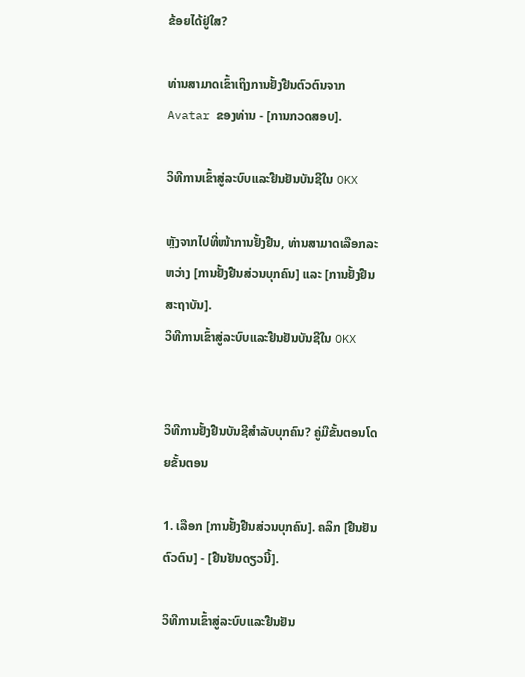ຂ້ອຍໄດ້ຢູ່ໃສ?

ທ່ານສາມາດເຂົ້າເຖິງການຢັ້ງຢືນຕົວຕົນຈາກ Avatar ຂອງທ່ານ - [ການກວດສອບ].

ວິທີການເຂົ້າສູ່ລະບົບແລະຢືນຢັນບັນຊີໃນ OKX

ຫຼັງຈາກໄປທີ່ໜ້າການຢັ້ງຢືນ, ທ່ານສາມາດເລືອກລະຫວ່າງ [ການຢັ້ງຢືນສ່ວນບຸກຄົນ] ແລະ [ການຢັ້ງຢືນສະຖາບັນ].
ວິທີການເຂົ້າສູ່ລະບົບແລະຢືນຢັນບັນຊີໃນ OKX


ວິທີການຢັ້ງຢືນບັນຊີສໍາລັບບຸກຄົນ? ຄູ່ມືຂັ້ນຕອນໂດຍຂັ້ນຕອນ

1. ເລືອກ [ການຢັ້ງຢືນສ່ວນບຸກຄົນ]. ຄລິກ [ຢືນຢັນຕົວຕົນ] - [ຢືນຢັນດຽວນີ້].

ວິທີການເຂົ້າສູ່ລະບົບແລະຢືນຢັນ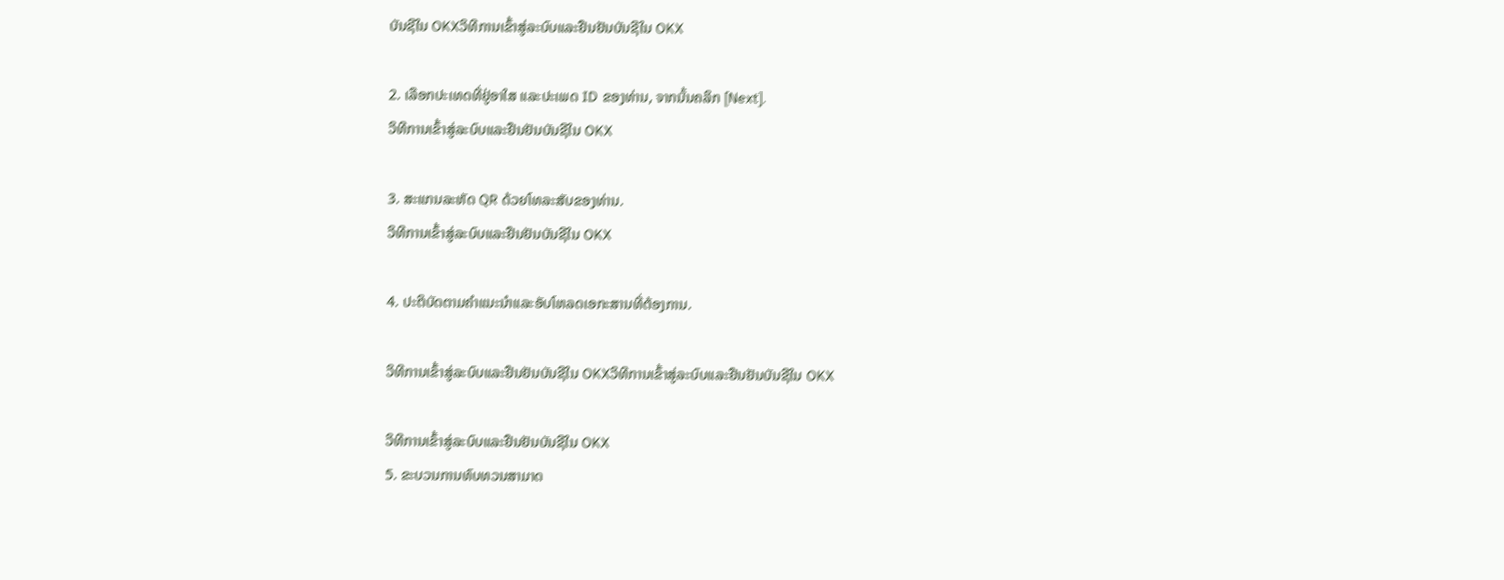ບັນຊີໃນ OKXວິທີການເຂົ້າສູ່ລະບົບແລະຢືນຢັນບັນຊີໃນ OKX

2. ເລືອກປະເທດທີ່ຢູ່ອາໃສ ແລະປະເພດ ID ຂອງທ່ານ, ຈາກນັ້ນຄລິກ [Next].
ວິທີການເຂົ້າສູ່ລະບົບແລະຢືນຢັນບັນຊີໃນ OKX

3. ສະແກນລະຫັດ QR ດ້ວຍໂທລະສັບຂອງທ່ານ.
ວິທີການເຂົ້າສູ່ລະບົບແລະຢືນຢັນບັນຊີໃນ OKX

4. ປະຕິບັດຕາມຄໍາແນະນໍາແລະອັບໂຫລດເອກະສານທີ່ຕ້ອງການ.

ວິທີການເຂົ້າສູ່ລະບົບແລະຢືນຢັນບັນຊີໃນ OKXວິທີການເຂົ້າສູ່ລະບົບແລະຢືນຢັນບັນຊີໃນ OKX

ວິທີການເຂົ້າສູ່ລະບົບແລະຢືນຢັນບັນຊີໃນ OKX
5. ຂະບວນການທົບທວນສາມາດ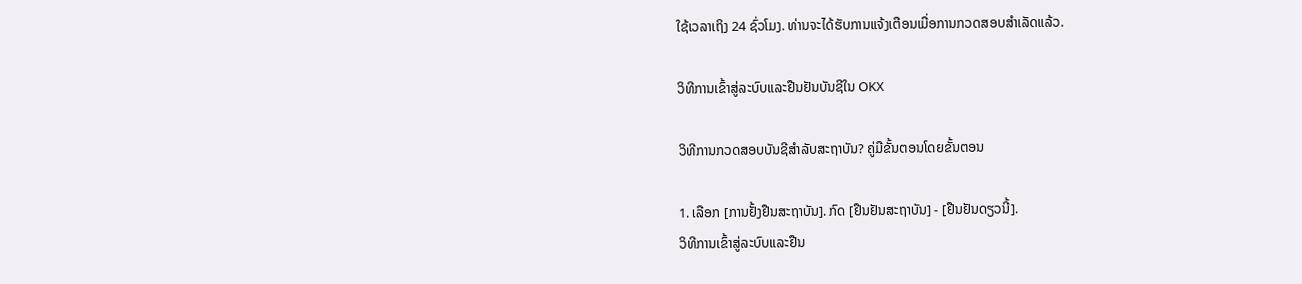ໃຊ້ເວລາເຖິງ 24 ຊົ່ວໂມງ. ທ່ານຈະໄດ້ຮັບການແຈ້ງເຕືອນເມື່ອການກວດສອບສຳເລັດແລ້ວ.

ວິທີການເຂົ້າສູ່ລະບົບແລະຢືນຢັນບັນຊີໃນ OKX

ວິທີການກວດສອບບັນຊີສໍາລັບສະຖາບັນ? ຄູ່ມືຂັ້ນຕອນໂດຍຂັ້ນຕອນ

1. ເລືອກ [ການຢັ້ງຢືນສະຖາບັນ]. ກົດ [ຢືນຢັນສະຖາບັນ] - [ຢືນຢັນດຽວນີ້].
ວິທີການເຂົ້າສູ່ລະບົບແລະຢືນ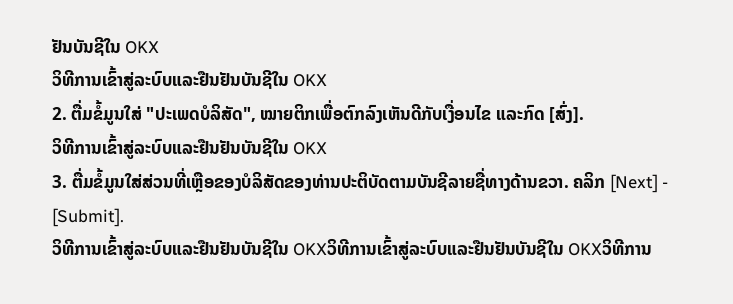ຢັນບັນຊີໃນ OKX
ວິທີການເຂົ້າສູ່ລະບົບແລະຢືນຢັນບັນຊີໃນ OKX
2. ຕື່ມຂໍ້ມູນໃສ່ "ປະເພດບໍລິສັດ", ໝາຍຕິກເພື່ອຕົກລົງເຫັນດີກັບເງື່ອນໄຂ ແລະກົດ [ສົ່ງ].
ວິທີການເຂົ້າສູ່ລະບົບແລະຢືນຢັນບັນຊີໃນ OKX
3. ຕື່ມຂໍ້ມູນໃສ່ສ່ວນທີ່ເຫຼືອຂອງບໍລິສັດຂອງທ່ານປະຕິບັດຕາມບັນຊີລາຍຊື່ທາງດ້ານຂວາ. ຄລິກ [Next] - [Submit].
ວິທີການເຂົ້າສູ່ລະບົບແລະຢືນຢັນບັນຊີໃນ OKXວິທີການເຂົ້າສູ່ລະບົບແລະຢືນຢັນບັນຊີໃນ OKXວິທີການ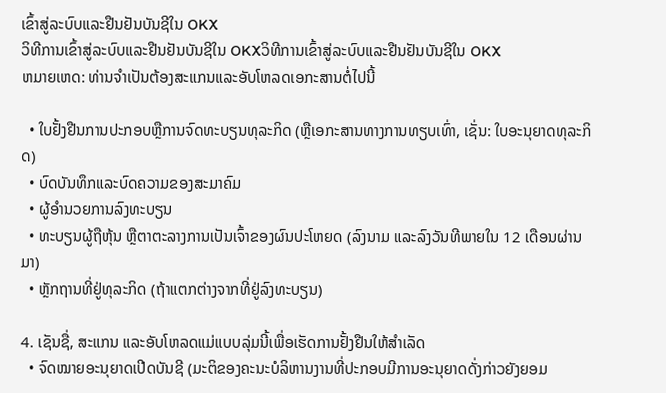ເຂົ້າສູ່ລະບົບແລະຢືນຢັນບັນຊີໃນ OKX
ວິທີການເຂົ້າສູ່ລະບົບແລະຢືນຢັນບັນຊີໃນ OKXວິທີການເຂົ້າສູ່ລະບົບແລະຢືນຢັນບັນຊີໃນ OKX
ຫມາຍເຫດ: ທ່ານຈໍາເປັນຕ້ອງສະແກນແລະອັບໂຫລດເອກະສານຕໍ່ໄປນີ້

  • ໃບຢັ້ງຢືນການປະກອບຫຼືການຈົດທະບຽນທຸລະກິດ (ຫຼືເອກະສານທາງການທຽບເທົ່າ, ເຊັ່ນ: ໃບອະນຸຍາດທຸລະກິດ)
  • ບົດບັນທຶກແລະບົດຄວາມຂອງສະມາຄົມ
  • ຜູ້ອໍານວຍການລົງທະບຽນ
  • ທະບຽນຜູ້ຖືຫຸ້ນ ຫຼືຕາຕະລາງການເປັນເຈົ້າຂອງຜົນປະໂຫຍດ (ລົງນາມ ແລະລົງວັນທີພາຍໃນ 12 ເດືອນຜ່ານມາ)
  • ຫຼັກຖານທີ່ຢູ່ທຸລະກິດ (ຖ້າແຕກຕ່າງຈາກທີ່ຢູ່ລົງທະບຽນ)

4. ເຊັນຊື່, ສະແກນ ແລະອັບໂຫລດແມ່ແບບລຸ່ມນີ້ເພື່ອເຮັດການຢັ້ງຢືນໃຫ້ສຳເລັດ
  • ຈົດໝາຍອະນຸຍາດເປີດບັນຊີ (ມະຕິຂອງຄະນະບໍລິຫານງານທີ່ປະກອບມີການອະນຸຍາດດັ່ງກ່າວຍັງຍອມ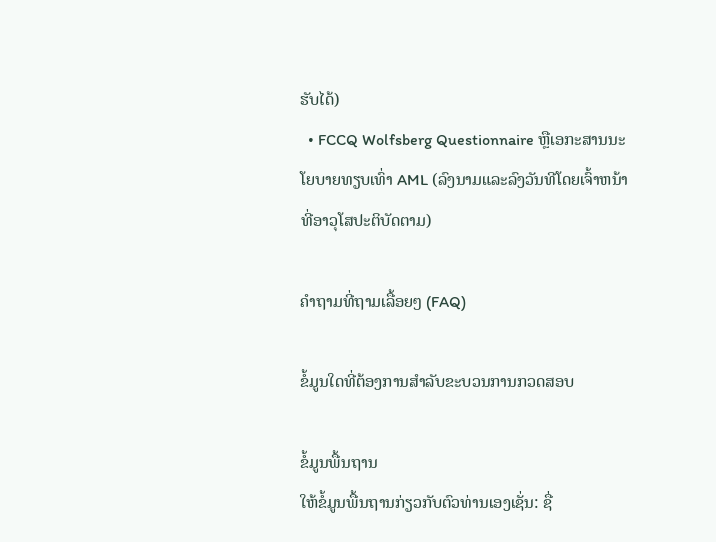ຮັບໄດ້)
  • FCCQ Wolfsberg Questionnaire ຫຼືເອກະສານນະໂຍບາຍທຽບເທົ່າ AML (ລົງນາມແລະລົງວັນທີໂດຍເຈົ້າຫນ້າທີ່ອາວຸໂສປະຕິບັດຕາມ)

ຄຳຖາມທີ່ຖາມເລື້ອຍໆ (FAQ)

ຂໍ້ມູນໃດທີ່ຕ້ອງການສໍາລັບຂະບວນການກວດສອບ

ຂໍ້ມູນພື້ນຖານ
ໃຫ້ຂໍ້ມູນພື້ນຖານກ່ຽວກັບຕົວທ່ານເອງເຊັ່ນ: ຊື່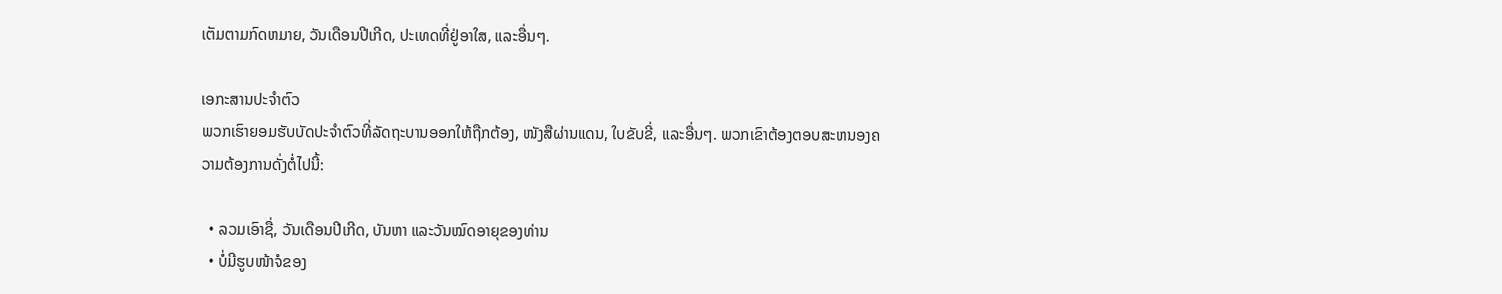ເຕັມຕາມກົດຫມາຍ, ວັນເດືອນປີເກີດ, ປະເທດທີ່ຢູ່ອາໃສ, ແລະອື່ນໆ.

ເອກະສານປະຈຳຕົວ
ພວກເຮົາຍອມຮັບບັດປະຈຳຕົວທີ່ລັດຖະບານອອກໃຫ້ຖືກຕ້ອງ, ໜັງສືຜ່ານແດນ, ໃບຂັບຂີ່, ແລະອື່ນໆ. ພວກເຂົາຕ້ອງຕອບສະຫນອງຄວາມຕ້ອງການດັ່ງຕໍ່ໄປນີ້:

  • ລວມເອົາຊື່, ວັນເດືອນປີເກີດ, ບັນຫາ ແລະວັນໝົດອາຍຸຂອງທ່ານ
  • ບໍ່ມີຮູບໜ້າຈໍຂອງ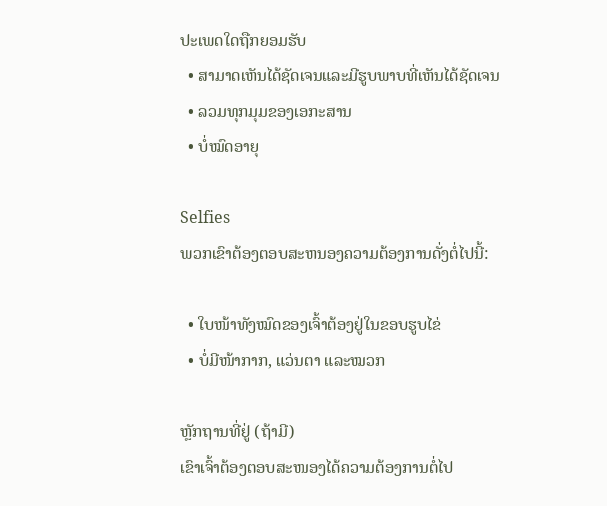ປະເພດໃດຖືກຍອມຮັບ
  • ສາມາດເຫັນໄດ້ຊັດເຈນແລະມີຮູບພາບທີ່ເຫັນໄດ້ຊັດເຈນ
  • ລວມທຸກມຸມຂອງເອກະສານ
  • ບໍ່ໝົດອາຍຸ

Selfies
ພວກເຂົາຕ້ອງຕອບສະຫນອງຄວາມຕ້ອງການດັ່ງຕໍ່ໄປນີ້:

  • ໃບໜ້າທັງໝົດຂອງເຈົ້າຕ້ອງຢູ່ໃນຂອບຮູບໄຂ່
  • ບໍ່ມີໜ້າກາກ, ແວ່ນຕາ ແລະໝວກ

ຫຼັກຖານທີ່ຢູ່ (ຖ້າມີ)
ເຂົາເຈົ້າຕ້ອງຕອບສະໜອງໄດ້ຄວາມຕ້ອງການຕໍ່ໄປ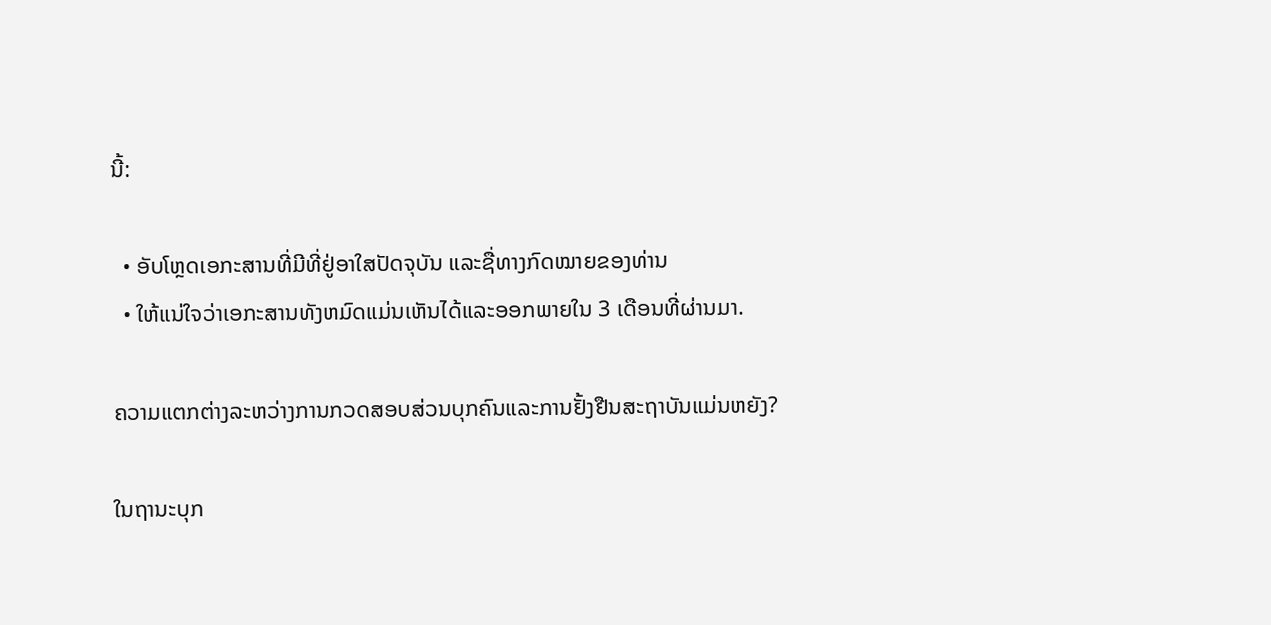ນີ້:

  • ອັບໂຫຼດເອກະສານທີ່ມີທີ່ຢູ່ອາໃສປັດຈຸບັນ ແລະຊື່ທາງກົດໝາຍຂອງທ່ານ
  • ໃຫ້ແນ່ໃຈວ່າເອກະສານທັງຫມົດແມ່ນເຫັນໄດ້ແລະອອກພາຍໃນ 3 ເດືອນທີ່ຜ່ານມາ.

ຄວາມແຕກຕ່າງລະຫວ່າງການກວດສອບສ່ວນບຸກຄົນແລະການຢັ້ງຢືນສະຖາບັນແມ່ນຫຍັງ?

ໃນຖານະບຸກ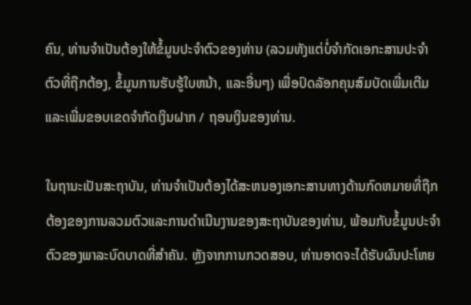ຄົນ, ທ່ານຈໍາເປັນຕ້ອງໃຫ້ຂໍ້ມູນປະຈໍາຕົວຂອງທ່ານ (ລວມທັງແຕ່ບໍ່ຈໍາກັດເອກະສານປະຈໍາຕົວທີ່ຖືກຕ້ອງ, ຂໍ້ມູນການຮັບຮູ້ໃບຫນ້າ, ແລະອື່ນໆ) ເພື່ອປົດລັອກຄຸນສົມບັດເພີ່ມເຕີມແລະເພີ່ມຂອບເຂດຈໍາກັດເງິນຝາກ / ຖອນເງິນຂອງທ່ານ.

ໃນຖານະເປັນສະຖາບັນ, ທ່ານຈໍາເປັນຕ້ອງໄດ້ສະຫນອງເອກະສານທາງດ້ານກົດຫມາຍທີ່ຖືກຕ້ອງຂອງການລວມຕົວແລະການດໍາເນີນງານຂອງສະຖາບັນຂອງທ່ານ, ພ້ອມກັບຂໍ້ມູນປະຈໍາຕົວຂອງພາລະບົດບາດທີ່ສໍາຄັນ. ຫຼັງຈາກການກວດສອບ, ທ່ານອາດຈະໄດ້ຮັບຜົນປະໂຫຍ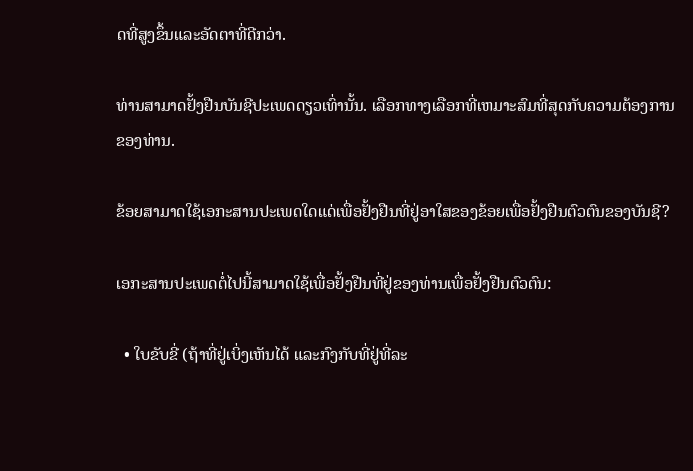ດທີ່ສູງຂຶ້ນແລະອັດຕາທີ່ດີກວ່າ.

ທ່ານສາມາດຢັ້ງຢືນບັນຊີປະເພດດຽວເທົ່ານັ້ນ. ເລືອກທາງເລືອກທີ່ເຫມາະສົມທີ່ສຸດກັບຄວາມຕ້ອງການຂອງທ່ານ.

ຂ້ອຍສາມາດໃຊ້ເອກະສານປະເພດໃດແດ່ເພື່ອຢັ້ງຢືນທີ່ຢູ່ອາໃສຂອງຂ້ອຍເພື່ອຢັ້ງຢືນຕົວຕົນຂອງບັນຊີ?

ເອກະສານປະເພດຕໍ່ໄປນີ້ສາມາດໃຊ້ເພື່ອຢັ້ງຢືນທີ່ຢູ່ຂອງທ່ານເພື່ອຢັ້ງຢືນຕົວຕົນ:

  • ໃບຂັບຂີ່ (ຖ້າທີ່ຢູ່ເບິ່ງເຫັນໄດ້ ແລະກົງກັບທີ່ຢູ່ທີ່ລະ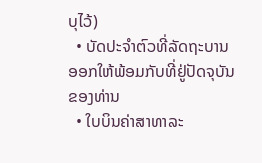ບຸໄວ້)
  • ບັດປະຈຳຕົວທີ່ລັດຖະບານອອກໃຫ້ພ້ອມກັບທີ່ຢູ່ປັດຈຸບັນຂອງທ່ານ
  • ໃບບິນຄ່າສາທາລະ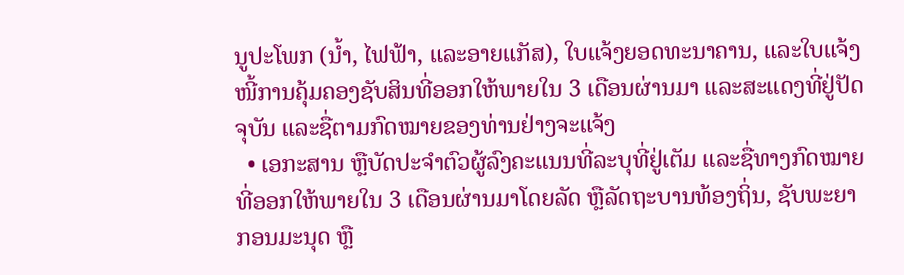ນູປະໂພກ (ນໍ້າ, ໄຟຟ້າ, ແລະອາຍແກັສ), ໃບແຈ້ງຍອດທະນາຄານ, ແລະໃບແຈ້ງໜີ້ການຄຸ້ມຄອງຊັບສິນທີ່ອອກໃຫ້ພາຍໃນ 3 ເດືອນຜ່ານມາ ແລະສະແດງທີ່ຢູ່ປັດຈຸບັນ ແລະຊື່ຕາມກົດໝາຍຂອງທ່ານຢ່າງຈະແຈ້ງ
  • ເອກະສານ ຫຼືບັດປະຈຳຕົວຜູ້ລົງຄະແນນທີ່ລະບຸທີ່ຢູ່ເຕັມ ແລະຊື່ທາງກົດໝາຍທີ່ອອກໃຫ້ພາຍໃນ 3 ເດືອນຜ່ານມາໂດຍລັດ ຫຼືລັດຖະບານທ້ອງຖິ່ນ, ຊັບພະຍາກອນມະນຸດ ຫຼື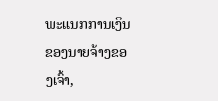ພະແນກການເງິນຂອງນາຍຈ້າງຂອງເຈົ້າ,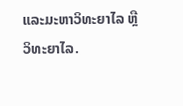ແລະມະຫາວິທະຍາໄລ ຫຼືວິທະຍາໄລ.